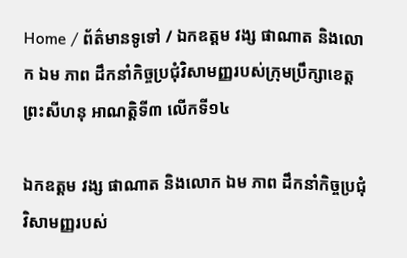Home / ព័ត៌មានទូទៅ / ឯកឧត្តម វង្ស ផាណាត និងលោក ឯម ភាព ដឹកនាំកិច្ចប្រជុំវិសាមញ្ញរបស់ក្រុមប្រឹក្សាខេត្តព្រះសីហនុ អាណត្តិទី៣ លើកទី១៤

ឯកឧត្តម វង្ស ផាណាត និងលោក ឯម ភាព ដឹកនាំកិច្ចប្រជុំវិសាមញ្ញរបស់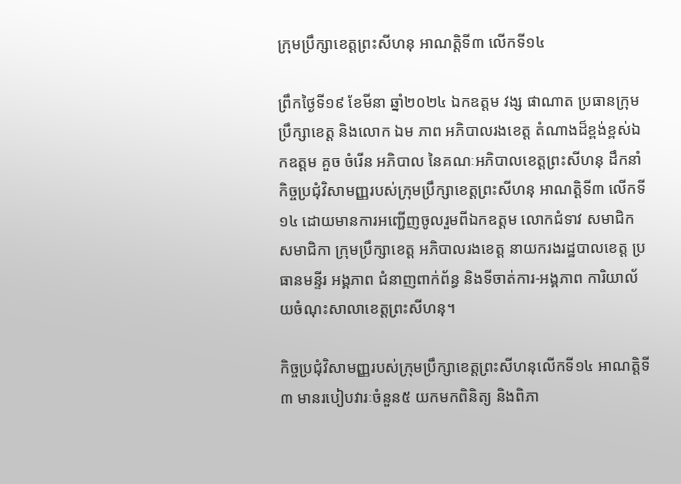ក្រុមប្រឹក្សាខេត្តព្រះសីហនុ អាណត្តិទី៣ លើកទី១៤

ព្រឹកថ្ងៃទី១៩ ខែមីនា ឆ្នាំ២០២៤ ឯកឧត្តម វង្ស ផាណាត ប្រធានក្រុមប្រឹក្សាខេត្ត និងលោក ឯម ភាព អភិបាលរងខេត្ត តំណាងដ៏ខ្ពង់ខ្ពស់ឯកឧត្តម គួច ចំរើន អភិបាល នៃគណៈអភិបាលខេត្តព្រះសីហនុ ដឹកនាំកិច្ចប្រជុំវិសាមញ្ញរបស់ក្រុមប្រឹក្សាខេត្តព្រះសីហនុ អាណត្តិទី៣ លើកទី១៤ ដោយមានការអញ្ជើញចូលរួមពីឯកឧត្តម លោកជំទាវ សមាជិក សមាជិកា ក្រុមប្រឹក្សាខេត្ត អភិបាលរងខេត្ត នាយករងរដ្ឋបាលខេត្ត ប្រធានមន្ទីរ អង្គភាព ជំនាញពាក់ព័ន្ធ និងទីចាត់ការ-អង្គភាព ការិយាល័យចំណុះសាលាខេត្តព្រះសីហនុ។

កិច្ចប្រជុំវិសាមញ្ញរបស់ក្រុមប្រឹក្សាខេត្តព្រះសីហនុលើកទី១៤ អាណត្តិទី៣ មានរបៀបវារៈចំនួន៥ យកមកពិនិត្យ និងពិភា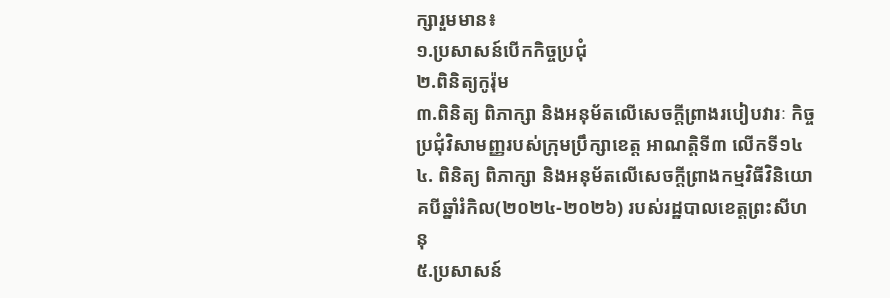ក្សារួមមាន៖
១.ប្រសាសន៍បើកកិច្ចប្រជុំ
២.ពិនិត្យកូរ៉ុម
៣.ពិនិត្យ ពិភាក្សា និងអនុម័តលើសេចក្តីព្រាងរបៀបវារៈ កិច្ចប្រជុំវិសាមញ្ញរបស់ក្រុមប្រឹក្សាខេត្ត អាណត្តិទី៣ លើកទី១៤
៤. ពិនិត្យ ពិភាក្សា និងអនុម័តលើសេចក្តីព្រាងកម្មវិធីវិនិយោគបីឆ្នាំរំកិល(២០២៤-២០២៦) របស់រដ្ឋបាលខេត្តព្រះសីហនុ
៥.ប្រសាសន៍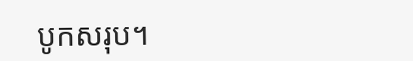បូកសរុប។